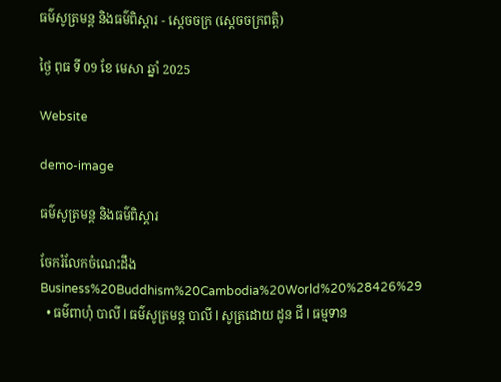ធម៌សូត្រមន្ត និងធម៌ពិស្តារ - ស្តេចចក្រ (ស្ដេចចក្រពត្តិ)

ថ្ងៃ ពុធ ទី 09 ខែ មេសា ឆ្នាំ 2025

Website

demo-image

ធម៌សូត្រមន្ត និងធម៌ពិស្តារ

ចែករំលែកចំណេះដឹង
Business%20Buddhism%20Cambodia%20World%20%28426%29
  • ធម៌ពាហុំ បាលី l ធម៌សូត្រមន្ត បាលី l សូត្រដោយ ដូន ជី l ធម្មទាន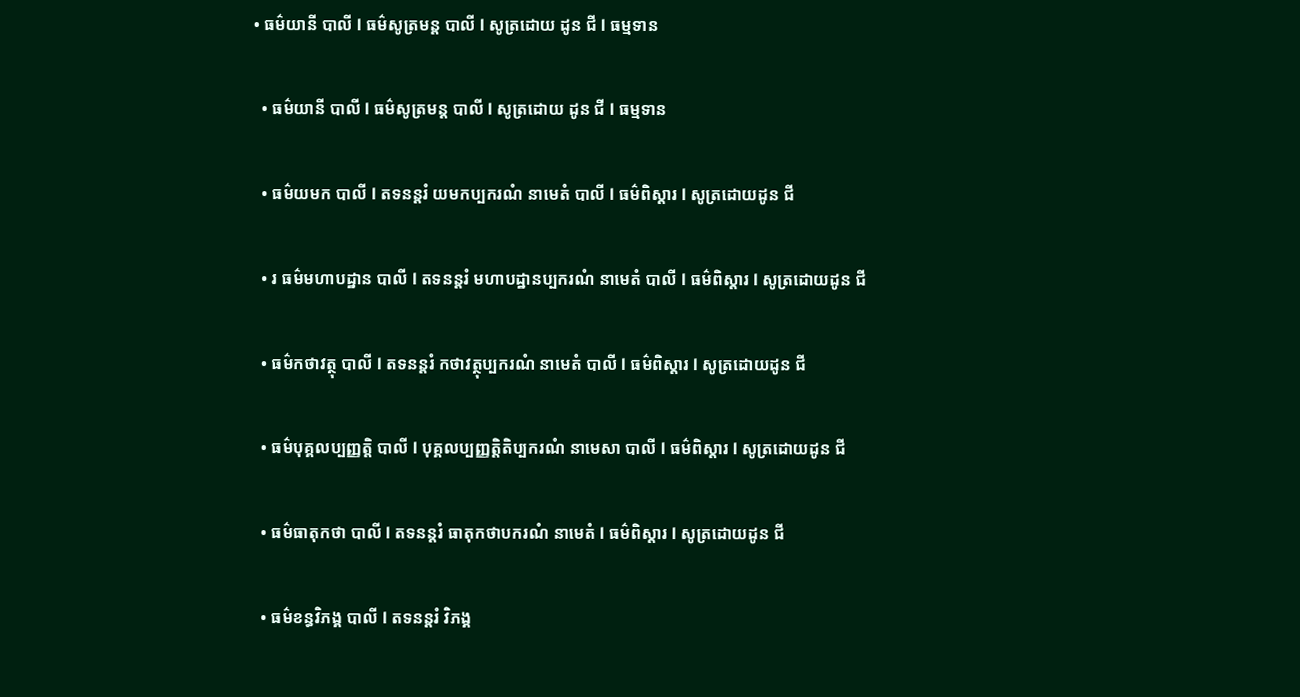• ធម៌យានី បាលី l ធម៌សូត្រមន្ត បាលី l សូត្រដោយ ដូន ជី l ធម្មទាន

  • ធម៌យានី បាលី l ធម៌សូត្រមន្ត បាលី l សូត្រដោយ ដូន ជី l ធម្មទាន

  • ធម៌យមក បាលី l តទនន្តរំ យមកប្បករណំ នាមេតំ បាលី l ធម៌ពិស្តារ l សូត្រដោយដូន ជី

  • រ ធម៌មហាបដ្ឋាន បាលី l តទនន្តរំ មហាបដ្ឋានប្បករណំ នាមេតំ បាលី l ធម៌ពិស្តារ l សូត្រដោយដូន ជី

  • ធម៌កថាវត្ថុ បាលី l តទនន្តរំ កថាវត្ថុប្បករណំ នាមេតំ បាលី l ធម៌ពិស្តារ l សូត្រដោយដូន ជី

  • ធម៌បុគ្គលប្បញ្ញត្តិ បាលី l បុគ្គលប្បញ្ញត្តិតិប្បករណំ នាមេសា បាលី l ធម៌ពិស្តារ l សូត្រដោយដូន ជី

  • ធម៌ធាតុកថា បាលី l តទនន្តរំ ធាតុកថាបករណំ នាមេតំ l ធម៌ពិស្តារ l សូត្រដោយដូន ជី

  • ធម៌ខន្ធវិភង្គ បាលី l តទនន្តរំ វិភង្គ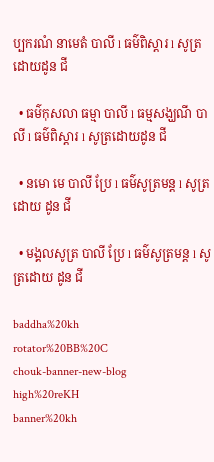ប្បករណំ នាមេតំ បាលី l ធម៌ពិស្តារ l សូត្រដោយដូន ជី

  • ធម៌កុសលា ធម្មា បាលី l ធម្មសង្ឃណី បាលី l ធម៌ពិស្តារ l សូត្រដោយដូន ជី

  • នមោ មេ បាលី ប្រែ l ធម៌សូត្រមន្ត l សូត្រដោយ ដូន ជី

  • មង្គលសូត្រ បាលី ប្រែ l ធម៌សូត្រមន្ត l សូត្រដោយ ដូន ជី

baddha%20kh
rotator%20BB%20C
chouk-banner-new-blog
high%20reKH
banner%20kh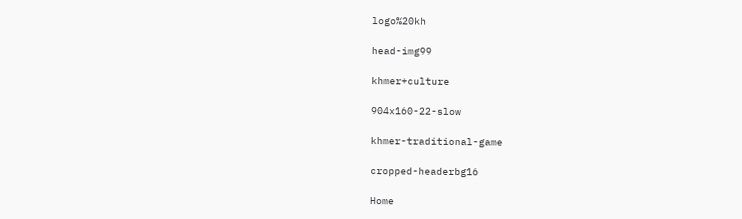logo%20kh

head-img99

khmer+culture

904x160-22-slow

khmer-traditional-game

cropped-headerbg16

Home